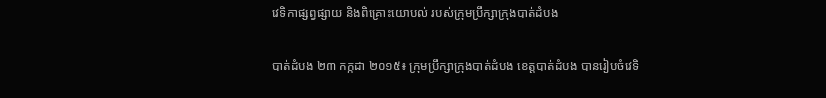វេទិកាផ្សព្វផ្សាយ និងពិគ្រោះយោបល់ របស់ក្រុមប្រឹក្សាក្រុងបាត់ដំបង

បាត់ដំបង ២៣ កក្កដា ២០១៥៖ ក្រុមប្រឹក្សាក្រុងបាត់ដំបង ខេត្តបាត់ដំបង បានរៀបចំវេទិ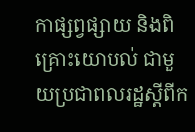កាផ្សព្វផ្សាយ និងពិគ្រោះយោបល់ ជាមួយប្រជាពលរដ្ឋស្តីពីក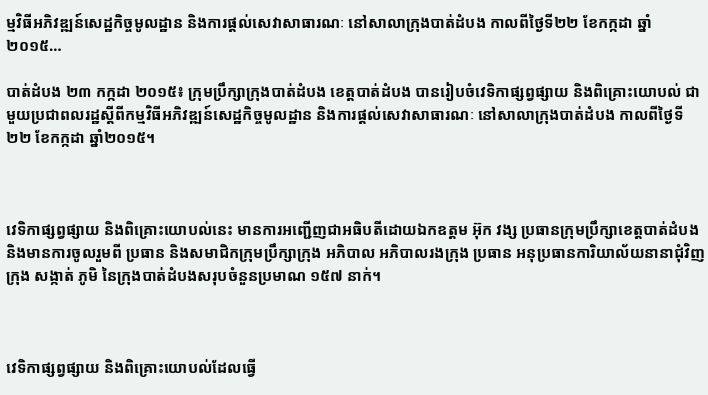ម្មវិធីអភិវឌ្ឍន៍សេដ្ឋកិច្ចមូលដ្ឋាន និងការផ្តល់សេវាសាធារណៈ នៅសាលាក្រុងបាត់ដំបង កាលពីថ្ងៃទី២២ ខែកក្កដា ឆ្នាំ២០១៥…

បាត់ដំបង ២៣ កក្កដា ២០១៥៖ ក្រុមប្រឹក្សាក្រុងបាត់ដំបង ខេត្តបាត់ដំបង បានរៀបចំវេទិកាផ្សព្វផ្សាយ និងពិគ្រោះយោបល់ ជាមួយប្រជាពលរដ្ឋស្តីពីកម្មវិធីអភិវឌ្ឍន៍សេដ្ឋកិច្ចមូលដ្ឋាន និងការផ្តល់សេវាសាធារណៈ នៅសាលាក្រុងបាត់ដំបង កាលពីថ្ងៃទី២២ ខែកក្កដា ឆ្នាំ២០១៥។



វេទិកាផ្សព្វផ្សាយ និងពិគ្រោះយោបល់នេះ មានការអញ្ជើញជាអធិបតីដោយឯកឧត្តម អ៊ុក វង្ស ប្រធានក្រុមប្រឹក្សាខេត្តបាត់ដំបង និងមានការចូលរួមពី ប្រធាន និងសមាជិកក្រុមប្រឹក្សាក្រុង អភិបាល អភិបាលរងក្រុង ប្រធាន អនុប្រធានការិយាល័យនានាជុំវិញក្រុង សង្កាត់ ភូមិ នៃក្រុងបាត់ដំបងសរុបចំនួនប្រមាណ ១៥៧ នាក់។



វេទិកាផ្សព្វផ្សាយ និងពិគ្រោះយោបល់ដែលធ្វើ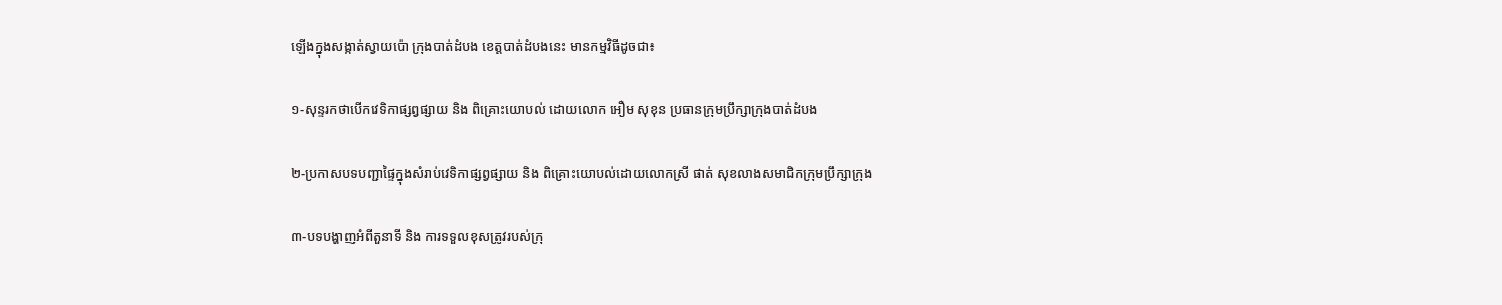ឡើងក្នុងសង្កាត់ស្វាយប៉ោ ក្រុងបាត់ដំបង ខេត្តបាត់ដំបងនេះ មានកម្មវិធីដូចជា៖

១-សុន្ទរកថាបើកវេទិកាផ្សព្វផ្សាយ និង ពិគ្រោះយោបល់ ដោយលោក អឿម សុខុន ប្រធានក្រុមប្រឹក្សាក្រុងបាត់ដំបង

២-ប្រកាសបទបញ្ជាផ្ទៃក្នុងសំរាប់វេទិកាផ្សព្វផ្សាយ និង ពិគ្រោះយោបល់ដោយលោកស្រី ផាត់ សុខលាងសមាជិកក្រុមប្រឹក្សាក្រុង

៣-បទបង្ហាញអំពីតួនាទី និង ការទទួលខុសត្រូវរបស់ក្រុ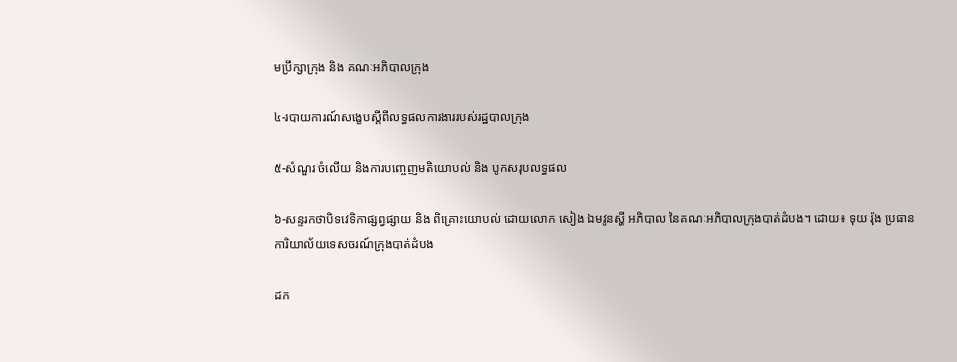មប្រឹក្សាក្រុង និង គណៈអភិបាលក្រុង

៤-របាយការណ៍សង្ខេបស្តីពីលទ្ធផលការងាររបស់រដ្ឋបាលក្រុង

៥-សំណួរ ចំលើយ និងការបញ្ចេញមតិយោបល់ និង បូកសរុបលទ្ធផល

៦-សន្ទរកថាបិទវេទិកាផ្សព្វផ្សាយ និង ពិគ្រោះយោបល់ ដោយលោក សៀង ឯមវូនស្ហី អភិបាល នៃគណៈអភិបាលក្រុងបាត់ដំបង។ ដោយ៖ ទុយ រ៉ុង ប្រធានការិយាល័យទេសចរណ៍ក្រុងបាត់ដំបង

ដក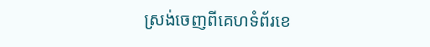ស្រង់ចេញពីគេហទំព័រខេ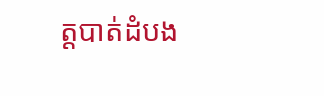ត្តបាត់ដំបង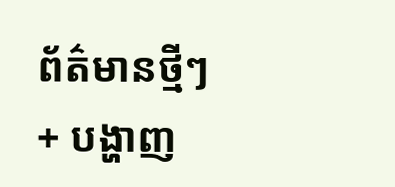ព័ត៌មានថ្មីៗ + បង្ហាញ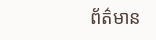ព័ត៌មាន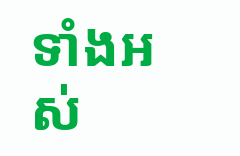ទាំងអស់